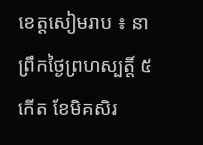ខេត្តសៀមរាប ៖ នាព្រឹកថ្ងៃព្រហស្បត្តិ៍ ៥កើត ខែមិគសិរ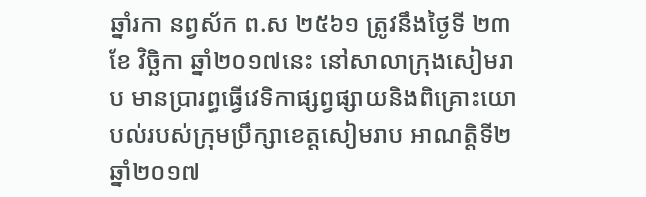ឆ្នាំរកា នព្វស័ក ព.ស ២៥៦១ ត្រូវនឹងថ្ងៃទី ២៣ ខែ វិច្ឆិកា ឆ្នាំ២០១៧នេះ នៅសាលាក្រុងសៀមរាប មានប្រារព្ធធ្វើវេទិកាផ្សព្វផ្សាយនិងពិគ្រោះយោបល់របស់ក្រុមប្រឹក្សាខេត្តសៀមរាប អាណត្តិទី២ ឆ្នាំ២០១៧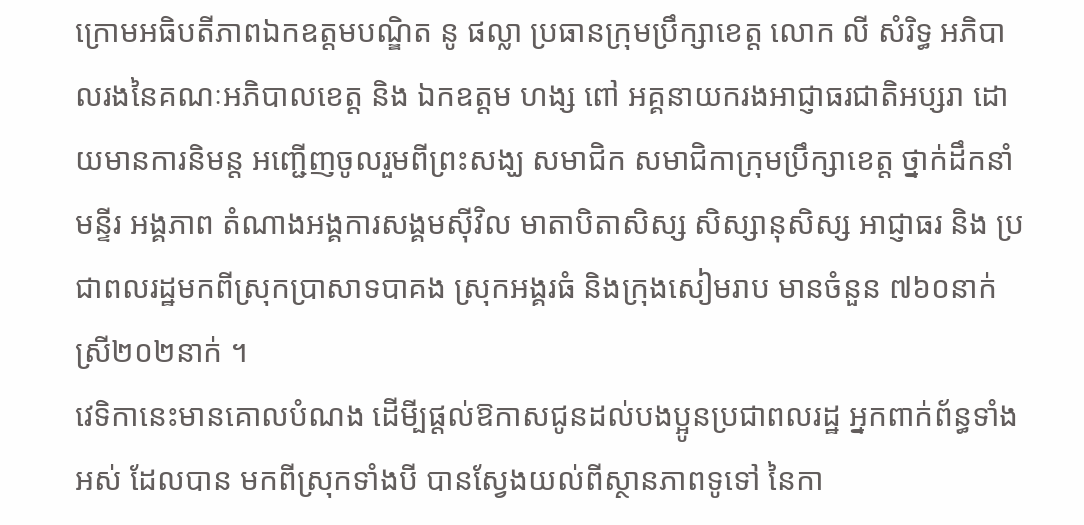ក្រោមអធិបតីភាពឯកឧត្តមបណ្ឌិត នូ ផល្លា ប្រធានក្រុមប្រឹក្សាខេត្ត លោក លី សំរិទ្ធ អភិបាលរងនៃគណៈអភិបាលខេត្ត និង ឯកឧត្តម ហង្ស ពៅ អគ្គនាយករងអាជ្ញាធរជាតិអប្សរា ដោយមានការនិមន្ត អញ្ជើញចូលរួមពីព្រះសង្ឃ សមាជិក សមាជិកាក្រុមប្រឹក្សាខេត្ត ថ្នាក់ដឹកនាំមន្ទីរ អង្គភាព តំណាងអង្គការសង្គមស៊ីវិល មាតាបិតាសិស្ស សិស្សានុសិស្ស អាជ្ញាធរ និង ប្រជាពលរដ្ឋមកពីស្រុកប្រាសាទបាគង ស្រុកអង្គរធំ និងក្រុងសៀមរាប មានចំនួន ៧៦០នាក់ ស្រី២០២នាក់ ។
វេទិកានេះមានគោលបំណង ដើមី្បផ្តល់ឱកាសជូនដល់បងប្អូនប្រជាពលរដ្ឋ អ្នកពាក់ព័ន្ធទាំងអស់ ដែលបាន មកពីស្រុកទាំងបី បានស្វែងយល់ពីស្ថានភាពទូទៅ នៃកា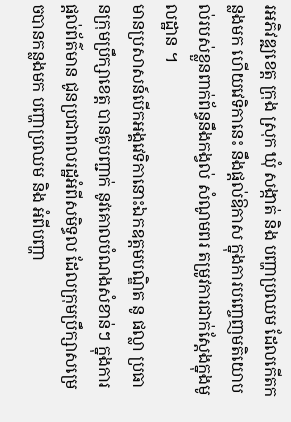រអភិវឌ្ឍខេត្ត ក្រុង ស្រុក ឃុំ សង្កាត់ និង បញ្ហាប្រឈម ដែលកើតកន្លងមក ហើយវេទិកានេះ នឹងផ្តល់ឱកាស ក្នុងការបញ្ចេញមតិយោបល់របស់ខ្លួនពាក់ព័ន្ធនឹងកង្វល់ សំណូមពរ តម្រូវការជាក់ស្តែងក្នុងមូលដ្ឋាន ។
មានប្រសាសន៍បើកអង្គវេទិកានោះឯកឧត្តមបណ្ឌិត នូ ផល្លា ប្រធានក្រុមប្រឹក្សាខេត្ត បានគូបញ្ជាក់ នូវគោលបំណងសំខាន់ៗ ក្នុងការផ្តល់ព័ត៌មាន ជូនប្រជាពលរដ្ឋអំពីសមិទ្ធល ដែលក្រុមប្រឹក្សាសម្រេចបានកន្លងមក បញ្ហាប្រឈម និង អំពីបញ្ហា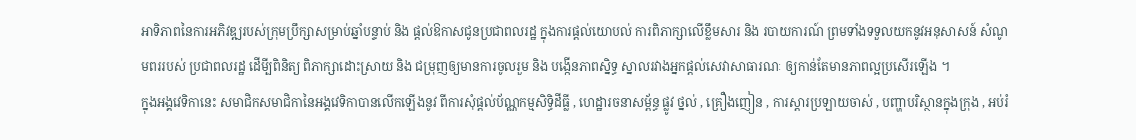អាទិភាពនៃការអភិវឌ្ឍរបស់ក្រុមប្រឹក្សាសម្រាប់ឆ្នាំបន្ទាប់ និង ផ្តល់ឱកាសជូនប្រជាពលរដ្ឋ ក្នុងការផ្តល់យោបល់ ការពិភាក្សាលើខ្លឹមសារ និង របាយការណ៍ ព្រមទាំងទទួលយកនូវអនុសាសន៍ សំណូមពររបស់ ប្រជាពលរដ្ឋ ដើមី្បពិនិត្យ ពិភាក្សាដោះស្រាយ និង ជម្រុញឲ្យមានការចូលរួម និង បង្កើនភាពសិ្នទ្ធ ស្នាលរវាងអ្នកផ្តល់សេវាសាធារណៈ ឲ្យកាន់តែមានភាពល្អប្រសើរឡើង ។
ក្នុងអង្គវេទិកានេះ សមាជិកសមាជិកានៃអង្គវេទិកាបានលើកឡើងនូវ ពីការសុំផ្តល់ប័ណ្ណកម្មសិទ្ធិដីធ្លី , ហេដ្ឋារចនាសម្ព័ន្ធ ផ្លូវ ថ្នល់ , គ្រឿងញៀន , ការស្តារប្រឡាយចាស់ , បញ្ហាបរិស្ថានក្នុងក្រុង , អប់រំ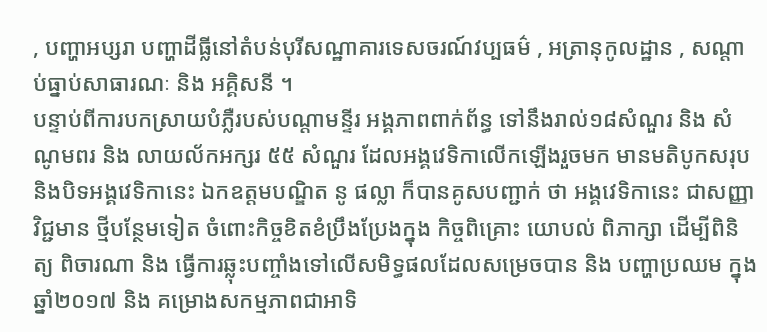, បញ្ហាអប្សរា បញ្ហាដីធ្លីនៅតំបន់បុរីសណ្ឋាគារទេសចរណ៍វប្បធម៌ , អត្រានុកូលដ្ឋាន , សណ្តាប់ធ្នាប់សាធារណៈ និង អគ្គិសនី ។
បន្ទាប់ពីការបកស្រាយបំភ្លឺរបស់បណ្តាមន្ទីរ អង្គភាពពាក់ព័ន្ធ ទៅនឹងរាល់១៨សំណួរ និង សំណូមពរ និង លាយល័កអក្សរ ៥៥ សំណួរ ដែលអង្គវេទិកាលើកឡើងរួចមក មានមតិបូកសរុបនិងបិទអង្គវេទិកានេះ ឯកឧត្តមបណ្ឌិត នូ ផល្លា ក៏បានគូសបញ្ជាក់ ថា អង្គវេទិកានេះ ជាសញ្ញាវិជ្ជមាន ថ្មីបន្ថែមទៀត ចំពោះកិច្ចខិតខំប្រឹងប្រែងក្នុង កិច្ចពិគ្រោះ យោបល់ ពិភាក្សា ដើម្បីពិនិត្យ ពិចារណា និង ធ្វើការឆ្លុះបញ្ចាំងទៅលើសមិទ្ធផលដែលសម្រេចបាន និង បញ្ហាប្រឈម ក្នុងឆ្នាំ២០១៧ និង គម្រោងសកម្មភាពជាអាទិ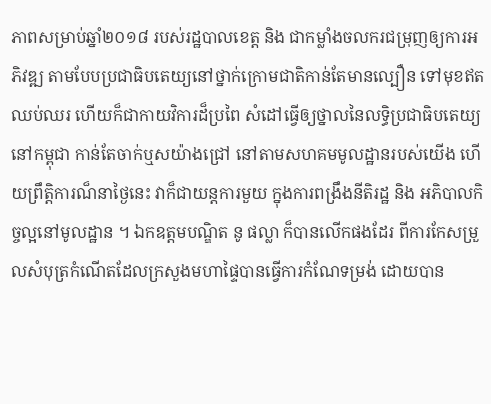ភាពសម្រាប់ឆ្នាំ២០១៨ របស់រដ្ឋបាលខេត្ត និង ជាកម្លាំងចលករជម្រុញឲ្យការអភិវឌ្ឍ តាមបែបប្រជាធិបតេយ្យនៅថ្នាក់ក្រោមជាតិកាន់តែមានល្បឿន ទៅមុខឥតឈប់ឈរ ហើយក៏ជាកាយវិការដ៏ប្រពៃ សំដៅធ្វើឲ្យថ្នាលនៃលទ្ធិប្រជាធិបតេយ្យនៅកម្ពុជា កាន់តែចាក់ឬសយ៉ាងជ្រៅ នៅតាមសហគមមូលដ្ឋានរបស់យើង ហើយព្រឹត្តិការណ៏នាថ្ងៃនេះ វាក៏ជាយន្តការមួយ ក្នុងការពង្រឹងនីតិរដ្ឋ និង អភិបាលកិច្ចល្អនៅមូលដ្ឋាន ។ ឯកឧត្តមបណ្ឌិត នូ ផល្លា ក៏បានលើកផងដែរ ពីការកែសម្រួលសំបុត្រកំណើតដែលក្រសួងមហាផ្ទៃបានធ្វើការកំណែទម្រង់ ដោយបាន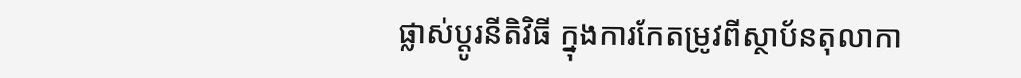ផ្លាស់ប្តូរនីតិវិធី ក្នុងការកែតម្រូវពីស្ថាប័នតុលាកា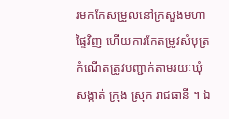រមកកែសម្រួលនៅក្រសួងមហាផ្ទៃវិញ ហើយការកែតម្រូវសំបុត្រកំណើតត្រូវបញ្ជាក់តាមរយៈឃុំ សង្កាត់ ក្រុង ស្រុក រាជធានី ។ ឯ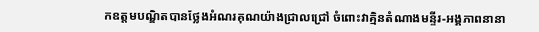កឧត្តមបណ្ឌិតបានថ្លែងអំណរគុណយ៉ាងជ្រាលជ្រៅ ចំពោះវាគ្មិនតំណាងមន្ទីរ-អង្គភាពនានា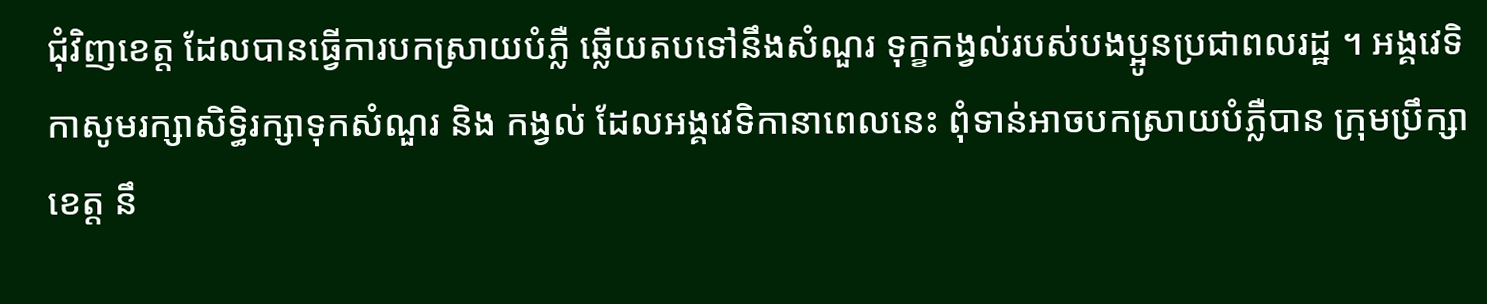ជុំវិញខេត្ត ដែលបានធ្វើការបកស្រាយបំភ្លឺ ឆ្លើយតបទៅនឹងសំណួរ ទុក្ខកង្វល់របស់បងប្អូនប្រជាពលរដ្ឋ ។ អង្គវេទិកាសូមរក្សាសិទ្ធិរក្សាទុកសំណួរ និង កង្វល់ ដែលអង្គវេទិកានាពេលនេះ ពុំទាន់អាចបកស្រាយបំភ្លឺបាន ក្រុមប្រឹក្សាខេត្ត នឹ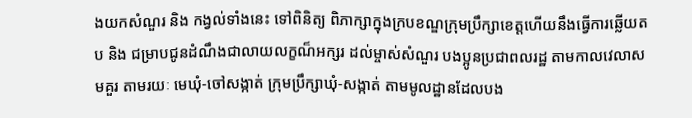ងយកសំណួរ និង កង្វល់ទាំងនេះ ទៅពិនិត្យ ពិភាក្សាក្នុងក្របខណ្ឌក្រុមប្រឹក្សាខេត្តហើយនឹងធ្វើការឆ្លើយតប និង ជម្រាបជូនដំណឹងជាលាយលក្ខណ៏អក្សរ ដល់ម្ចាស់សំណួរ បងប្អូនប្រជាពលរដ្ឋ តាមកាលវេលាសមគួរ តាមរយៈ មេឃុំ-ចៅសង្កាត់ ក្រុមប្រឹក្សាឃុំ-សង្កាត់ តាមមូលដ្ឋានដែលបង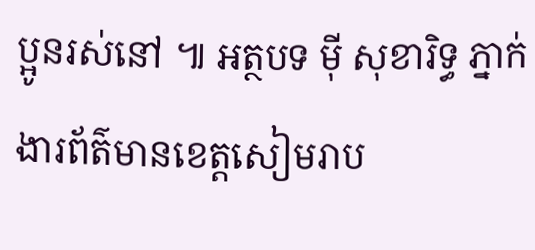ប្អូនរស់នៅ ៕ អត្ថបទ ម៉ី សុខារិទ្ធ ភ្នាក់ងារព័ត៌មានខេត្តសៀមរាប